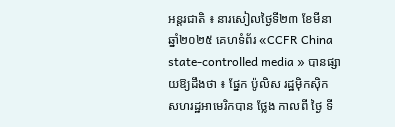អន្តរជាតិ ៖ នារសៀលថ្ងៃទី២៣ ខែមីនា ឆ្នាំ២០២៥ គេហទំព័រ «CCFR China state-controlled media » បានផ្សាយឱ្យដឹងថា ៖ ផ្នែក ប៉ូលិស រដ្ឋម៉ិកស៊ិក សហរដ្ឋអាមេរិកបាន ថ្លែង កាលពី ថ្ងៃ ទី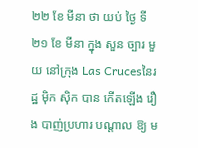២២ ខែ មីនា ថា យប់ ថ្ងៃ ទី ២១ ខែ មីនា ក្នុង សួន ច្បារ មួយ នៅក្រុង Las Crucesនៃរដ្ឋ ម៉ិក ស៊ិក បាន កើតឡើង រឿង បាញ់ប្រហារ បណ្តាល ឱ្យ ម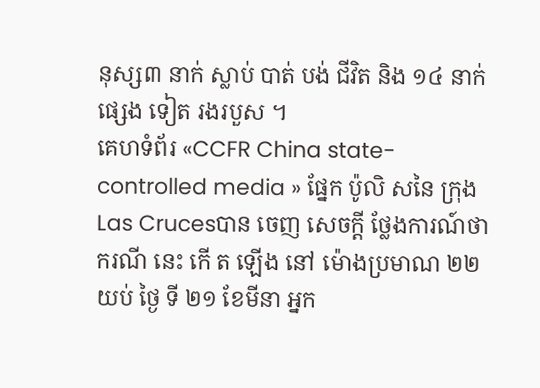នុស្ស៣ នាក់ ស្លាប់ បាត់ បង់ ជីវិត និង ១៤ នាក់ ផ្សេង ទៀត រងរបួស ។
គេហទំព័រ «CCFR China state-controlled media » ផ្នែក ប៉ូលិ សនៃ ក្រុង Las Crucesបាន ចេញ សេចក្តី ថ្លែងការណ៍ថា ករណី នេះ កើ ត ឡើង នៅ ម៉ោងប្រមាណ ២២ យប់ ថ្ងៃ ទី ២១ ខែមីនា អ្នក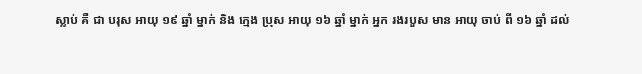ស្លាប់ គឺ ជា បរុស អាយុ ១៩ ឆ្នាំ ម្នាក់ និង ក្មេង ប្រុស អាយុ ១៦ ឆ្នាំ ម្នាក់ អ្នក រងរបួស មាន អាយុ ចាប់ ពី ១៦ ឆ្នាំ ដល់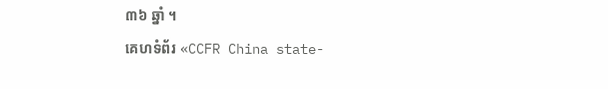៣៦ ឆ្នាំ ។
គេហទំព័រ «CCFR China state-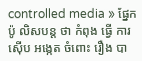controlled media » ផ្នែក ប៉ូ លិសបន្ត ថា កំពុង ធ្វើ ការស៊ើប អង្កេត ចំពោះ រឿង បា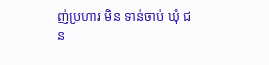ញ់ប្រហារ មិន ទាន់ចាប់ ឃុំ ជន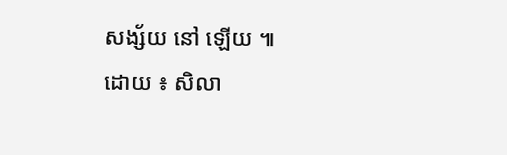សង្ស័យ នៅ ឡើយ ៕
ដោយ ៖ សិលា